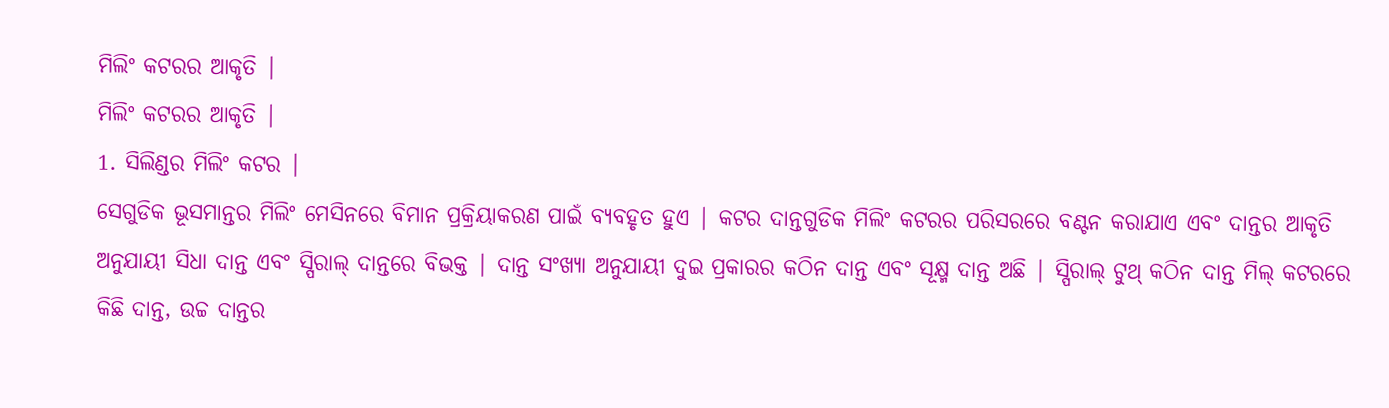ମିଲିଂ କଟରର ଆକୃତି |
ମିଲିଂ କଟରର ଆକୃତି |
1. ସିଲିଣ୍ଡର ମିଲିଂ କଟର |
ସେଗୁଡିକ ଭୂସମାନ୍ତର ମିଲିଂ ମେସିନରେ ବିମାନ ପ୍ରକ୍ରିୟାକରଣ ପାଇଁ ବ୍ୟବହୃତ ହୁଏ | କଟର ଦାନ୍ତଗୁଡିକ ମିଲିଂ କଟରର ପରିସରରେ ବଣ୍ଟନ କରାଯାଏ ଏବଂ ଦାନ୍ତର ଆକୃତି ଅନୁଯାୟୀ ସିଧା ଦାନ୍ତ ଏବଂ ସ୍ପିରାଲ୍ ଦାନ୍ତରେ ବିଭକ୍ତ | ଦାନ୍ତ ସଂଖ୍ୟା ଅନୁଯାୟୀ ଦୁଇ ପ୍ରକାରର କଠିନ ଦାନ୍ତ ଏବଂ ସୂକ୍ଷ୍ମ ଦାନ୍ତ ଅଛି | ସ୍ପିରାଲ୍ ଟୁଥ୍ କଠିନ ଦାନ୍ତ ମିଲ୍ କଟରରେ କିଛି ଦାନ୍ତ, ଉଚ୍ଚ ଦାନ୍ତର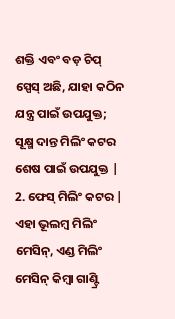ଶକ୍ତି ଏବଂ ବଡ଼ ଚିପ୍ ସ୍ପେସ୍ ଅଛି, ଯାହା କଠିନ ଯନ୍ତ୍ର ପାଇଁ ଉପଯୁକ୍ତ; ସୂକ୍ଷ୍ମ ଦାନ୍ତ ମିଲିଂ କଟର ଶେଷ ପାଇଁ ଉପଯୁକ୍ତ |
2. ଫେସ୍ ମିଲିଂ କଟର |
ଏହା ଭୂଲମ୍ବ ମିଲିଂ ମେସିନ୍, ଏଣ୍ଡ ମିଲିଂ ମେସିନ୍ କିମ୍ବା ଗାଣ୍ଟ୍ରି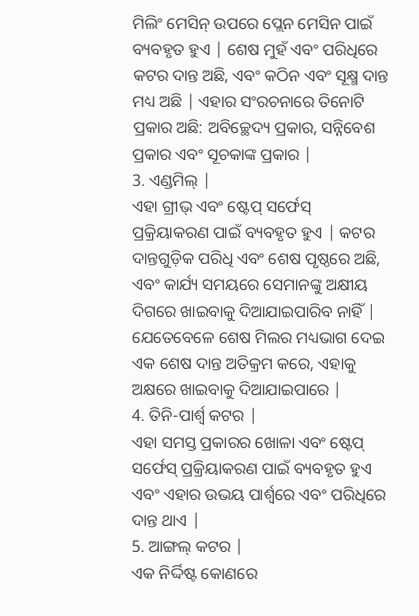ମିଲିଂ ମେସିନ୍ ଉପରେ ପ୍ଲେନ ମେସିନ ପାଇଁ ବ୍ୟବହୃତ ହୁଏ | ଶେଷ ମୁହଁ ଏବଂ ପରିଧିରେ କଟର ଦାନ୍ତ ଅଛି, ଏବଂ କଠିନ ଏବଂ ସୂକ୍ଷ୍ମ ଦାନ୍ତ ମଧ୍ୟ ଅଛି | ଏହାର ସଂରଚନାରେ ତିନୋଟି ପ୍ରକାର ଅଛି: ଅବିଚ୍ଛେଦ୍ୟ ପ୍ରକାର, ସନ୍ନିବେଶ ପ୍ରକାର ଏବଂ ସୂଚକାଙ୍କ ପ୍ରକାର |
3. ଏଣ୍ଡମିଲ୍ |
ଏହା ଗ୍ରୀଭ୍ ଏବଂ ଷ୍ଟେପ୍ ସର୍ଫେସ୍ ପ୍ରକ୍ରିୟାକରଣ ପାଇଁ ବ୍ୟବହୃତ ହୁଏ | କଟର ଦାନ୍ତଗୁଡ଼ିକ ପରିଧି ଏବଂ ଶେଷ ପୃଷ୍ଠରେ ଅଛି, ଏବଂ କାର୍ଯ୍ୟ ସମୟରେ ସେମାନଙ୍କୁ ଅକ୍ଷୀୟ ଦିଗରେ ଖାଇବାକୁ ଦିଆଯାଇପାରିବ ନାହିଁ | ଯେତେବେଳେ ଶେଷ ମିଲର ମଧ୍ୟଭାଗ ଦେଇ ଏକ ଶେଷ ଦାନ୍ତ ଅତିକ୍ରମ କରେ, ଏହାକୁ ଅକ୍ଷରେ ଖାଇବାକୁ ଦିଆଯାଇପାରେ |
4. ତିନି-ପାର୍ଶ୍ୱ କଟର |
ଏହା ସମସ୍ତ ପ୍ରକାରର ଖୋଳା ଏବଂ ଷ୍ଟେପ୍ ସର୍ଫେସ୍ ପ୍ରକ୍ରିୟାକରଣ ପାଇଁ ବ୍ୟବହୃତ ହୁଏ ଏବଂ ଏହାର ଉଭୟ ପାର୍ଶ୍ୱରେ ଏବଂ ପରିଧିରେ ଦାନ୍ତ ଥାଏ |
5. ଆଙ୍ଗଲ୍ କଟର |
ଏକ ନିର୍ଦ୍ଦିଷ୍ଟ କୋଣରେ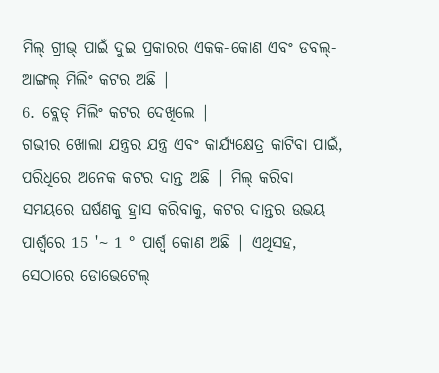ମିଲ୍ ଗ୍ରୀଭ୍ ପାଇଁ ଦୁଇ ପ୍ରକାରର ଏକକ-କୋଣ ଏବଂ ଡବଲ୍-ଆଙ୍ଗଲ୍ ମିଲିଂ କଟର ଅଛି |
6. ବ୍ଲେଡ୍ ମିଲିଂ କଟର ଦେଖିଲେ |
ଗଭୀର ଖୋଲା ଯନ୍ତ୍ରର ଯନ୍ତ୍ର ଏବଂ କାର୍ଯ୍ୟକ୍ଷେତ୍ର କାଟିବା ପାଇଁ, ପରିଧିରେ ଅନେକ କଟର ଦାନ୍ତ ଅଛି | ମିଲ୍ କରିବା ସମୟରେ ଘର୍ଷଣକୁ ହ୍ରାସ କରିବାକୁ, କଟର ଦାନ୍ତର ଉଭୟ ପାର୍ଶ୍ୱରେ 15 '~ 1 ° ପାର୍ଶ୍ୱ କୋଣ ଅଛି | ଏଥିସହ, ସେଠାରେ ଡୋଭେଟେଲ୍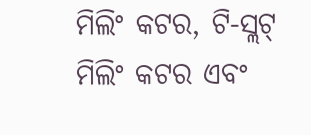ମିଲିଂ କଟର, ଟି-ସ୍ଲଟ୍ ମିଲିଂ କଟର ଏବଂ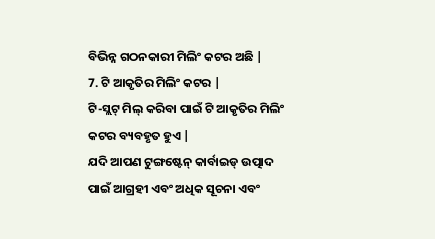ବିଭିନ୍ନ ଗଠନକାରୀ ମିଲିଂ କଟର ଅଛି |
7. ଟି ଆକୃତିର ମିଲିଂ କଟର |
ଟି-ସ୍ଲଟ୍ ମିଲ୍ କରିବା ପାଇଁ ଟି ଆକୃତିର ମିଲିଂ କଟର ବ୍ୟବହୃତ ହୁଏ |
ଯଦି ଆପଣ ଟୁଙ୍ଗଷ୍ଟେନ୍ କାର୍ବାଇଡ୍ ଉତ୍ପାଦ ପାଇଁ ଆଗ୍ରହୀ ଏବଂ ଅଧିକ ସୂଚନା ଏବଂ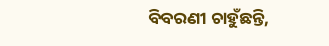ବିବରଣୀ ଚାହୁଁଛନ୍ତି,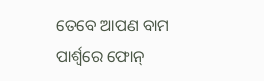ତେବେ ଆପଣ ବାମ ପାର୍ଶ୍ୱରେ ଫୋନ୍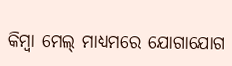କିମ୍ବା ମେଲ୍ ମାଧ୍ୟମରେ ଯୋଗାଯୋଗ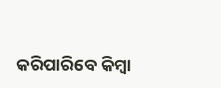କରିପାରିବେ କିମ୍ବା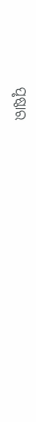ପୃଷ୍ଠାର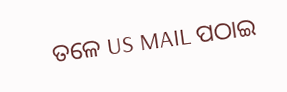ତଳେ US MAIL ପଠାଇ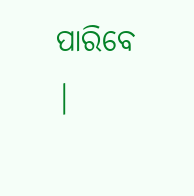ପାରିବେ |